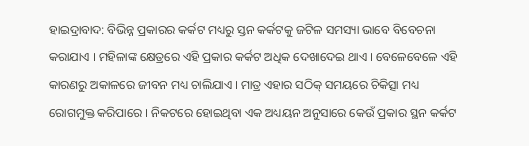ହାଇଦ୍ରାବାଦ: ବିଭିନ୍ନ ପ୍ରକାରର କର୍କଟ ମଧ୍ୟରୁ ସ୍ତନ କର୍କଟକୁ ଜଟିଳ ସମସ୍ୟା ଭାବେ ବିବେଚନା କରାଯାଏ । ମହିଳାଙ୍କ କ୍ଷେତ୍ରରେ ଏହି ପ୍ରକାର କର୍କଟ ଅଧିକ ଦେଖାଦେଇ ଥାଏ । ବେଳେବେଳେ ଏହି କାରଣରୁ ଅକାଳରେ ଜୀବନ ମଧ୍ୟ ଚାଲିଯାଏ । ମାତ୍ର ଏହାର ସଠିକ୍ ସମୟରେ ଚିକିତ୍ସା ମଧ୍ୟ ରୋଗମୁକ୍ତ କରିପାରେ । ନିକଟରେ ହୋଇଥିବା ଏକ ଅଧ୍ୟୟନ ଅନୁସାରେ କେଉଁ ପ୍ରକାର ସ୍ଥନ କର୍କଟ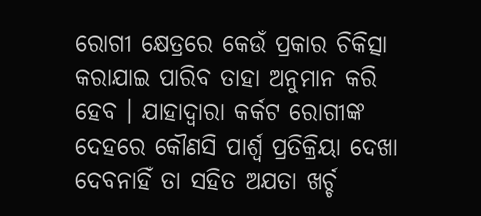ରୋଗୀ କ୍ଷେତ୍ରରେ କେଉଁ ପ୍ରକାର ଚିକିତ୍ସା କରାଯାଇ ପାରିବ ତାହା ଅନୁମାନ କରି ହେବ । ଯାହାଦ୍ବାରା କର୍କଟ ରୋଗୀଙ୍କ ଦେହରେ କୌଣସି ପାର୍ଶ୍ବ ପ୍ରତିକ୍ରିୟା ଦେଖା ଦେବନାହିଁ ତା ସହିତ ଅଯତା ଖର୍ଚ୍ଚ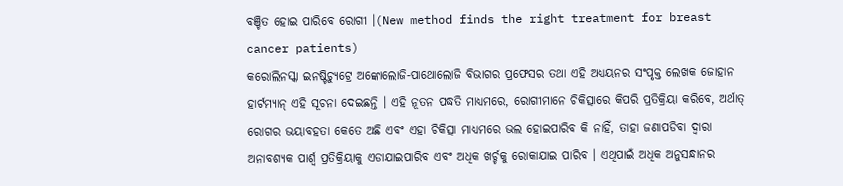ବଞ୍ଚିତ ହୋଇ ପାରିବେ ରୋଗୀ ।(New method finds the right treatment for breast cancer patients)
କରୋଲିନସ୍କା ଇନଷ୍ଟିଚ୍ୟୁଟ୍ରେ ଅଙ୍କୋଲୋଜି-ପାଥୋଲୋଜି ବିଭାଗର ପ୍ରଫେସର ତଥା ଏହି ଅଧ୍ୟୟନର ସଂପୃକ୍ତ ଲେଖକ ଜୋହାନ ହାର୍ଟମ୍ୟାନ୍ ଏହି ସୂଚନା ଦେଇଛନ୍ତି । ଏହି ନୂତନ ପଦ୍ଧତି ମାଧ୍ୟମରେ, ରୋଗୀମାନେ ଚିକିତ୍ସାରେ କିପରି ପ୍ରତିକ୍ରିୟା କରିବେ, ଅର୍ଥାତ୍ ରୋଗର ଭୟାବହତା କେତେ ଅଛି ଏବଂ ଏହା ଚିକିତ୍ସା ମାଧ୍ୟମରେ ଭଲ ହୋଇପାରିବ କି ନାହିଁ, ତାହା ଜଣାପଡିବା ଦ୍ବାରା ଅନାବଶ୍ୟକ ପାର୍ଶ୍ୱ ପ୍ରତିକ୍ରିୟାକୁ ଏଡାଯାଇପାରିବ ଏବଂ ଅଧିକ ଖର୍ଚ୍ଚକୁ ରୋକାଯାଇ ପାରିବ । ଏଥିପାଇଁ ଅଧିକ ଅନୁସନ୍ଧାନର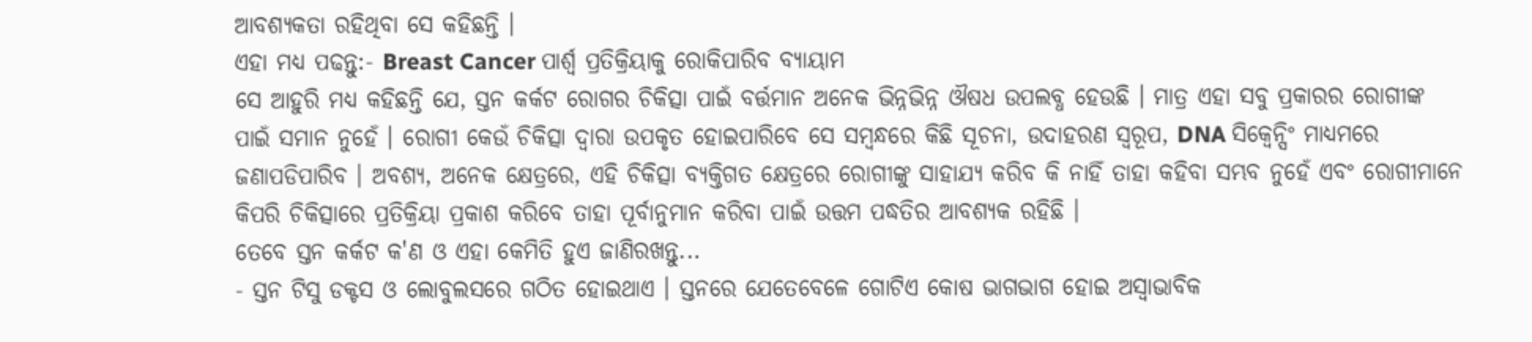ଆବଶ୍ୟକତା ରହିଥିବା ସେ କହିଛନ୍ତି ।
ଏହା ମଧ୍ୟ ପଢନ୍ତୁ:- Breast Cancer ପାର୍ଶ୍ବ ପ୍ରତିକ୍ରିୟାକୁ ରୋକିପାରିବ ବ୍ୟାୟାମ
ସେ ଆହୁରି ମଧ୍ୟ କହିଛନ୍ତି ଯେ, ସ୍ତନ କର୍କଟ ରୋଗର ଚିକିତ୍ସା ପାଇଁ ବର୍ତ୍ତମାନ ଅନେକ ଭିନ୍ନଭିନ୍ନ ଔଷଧ ଉପଲବ୍ଧ ହେଉଛି । ମାତ୍ର ଏହା ସବୁ ପ୍ରକାରର ରୋଗୀଙ୍କ ପାଇଁ ସମାନ ନୁହେଁ । ରୋଗୀ କେଉଁ ଚିକିତ୍ସା ଦ୍ୱାରା ଉପକୃତ ହୋଇପାରିବେ ସେ ସମ୍ବନ୍ଧରେ କିଛି ସୂଚନା, ଉଦାହରଣ ସ୍ୱରୂପ, DNA ସିକ୍ବେନ୍ସିଂ ମାଧ୍ୟମରେ ଜଣାପଡିପାରିବ । ଅବଶ୍ୟ, ଅନେକ କ୍ଷେତ୍ରରେ, ଏହି ଚିକିତ୍ସା ବ୍ୟକ୍ତିଗତ କ୍ଷେତ୍ରରେ ରୋଗୀଙ୍କୁ ସାହାଯ୍ୟ କରିବ କି ନାହିଁ ତାହା କହିବା ସମ୍ଭବ ନୁହେଁ ଏବଂ ରୋଗୀମାନେ କିପରି ଚିକିତ୍ସାରେ ପ୍ରତିକ୍ରିୟା ପ୍ରକାଶ କରିବେ ତାହା ପୂର୍ବାନୁମାନ କରିବା ପାଇଁ ଉତ୍ତମ ପଦ୍ଧତିର ଆବଶ୍ୟକ ରହିଛି ।
ତେବେ ସ୍ତନ କର୍କଟ କ'ଣ ଓ ଏହା କେମିତି ହୁଏ ଜାଣିରଖନ୍ତୁ...
- ସ୍ତନ ଟିସୁ ଡକ୍ଟସ ଓ ଲୋବୁଲସରେ ଗଠିତ ହୋଇଥାଏ । ସ୍ତନରେ ଯେତେବେଳେ ଗୋଟିଏ କୋଷ ଭାଗଭାଗ ହୋଇ ଅସ୍ବାଭାବିକ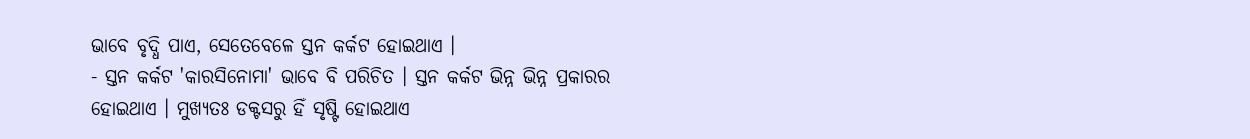ଭାବେ ବୃଦ୍ଧି ପାଏ, ସେତେବେଳେ ସ୍ତନ କର୍କଟ ହୋଇଥାଏ ।
- ସ୍ତନ କର୍କଟ 'କାରସିନୋମା' ଭାବେ ବି ପରିଚିତ । ସ୍ତନ କର୍କଟ ଭିନ୍ନ ଭିନ୍ନ ପ୍ରକାରର ହୋଇଥାଏ । ମୁଖ୍ୟତଃ ଡକ୍ଟସରୁ ହିଁ ସୃଷ୍ଟି ହୋଇଥାଏ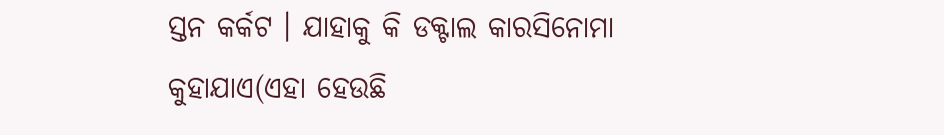ସ୍ତନ କର୍କଟ । ଯାହାକୁ କି ଡକ୍ଟାଲ କାରସିନୋମା କୁହାଯାଏ(ଏହା ହେଉଛି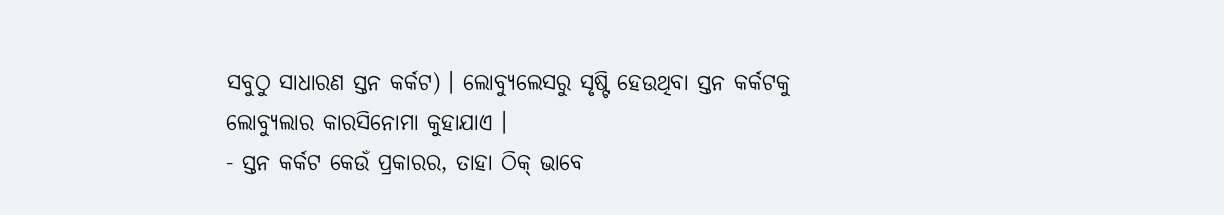ସବୁଠୁ ସାଧାରଣ ସ୍ତନ କର୍କଟ) । ଲୋବ୍ୟୁଲେସରୁ ସୃଷ୍ଟି ହେଉଥିବା ସ୍ତନ କର୍କଟକୁ ଲୋବ୍ୟୁଲାର କାରସିନୋମା କୁହାଯାଏ ।
- ସ୍ତନ କର୍କଟ କେଉଁ ପ୍ରକାରର, ତାହା ଠିକ୍ ଭାବେ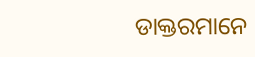ଡାକ୍ତରମାନେ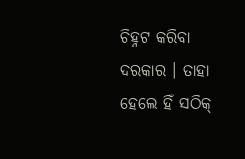ଚିହ୍ନଟ କରିବା ଦରକାର । ତାହା ହେଲେ ହିଁ ସଠିକ୍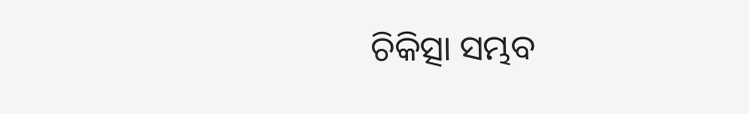ଚିକିତ୍ସା ସମ୍ଭବ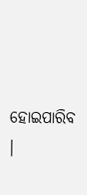ହୋଇପାରିବ ।